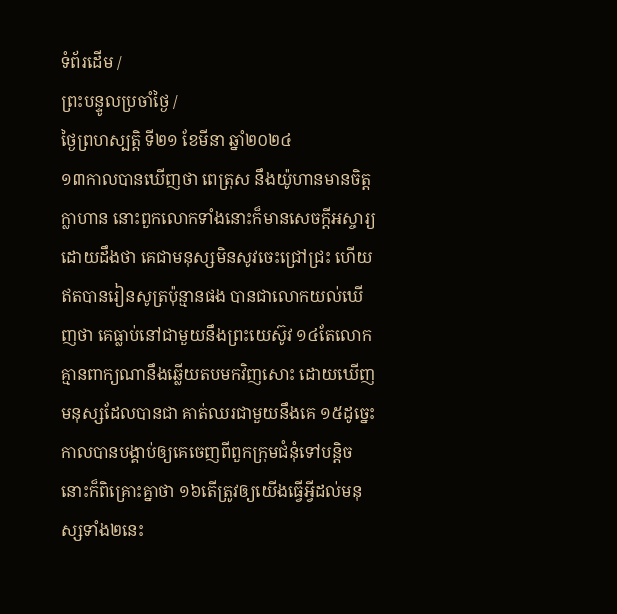ទំព័រដើម /
ព្រះបន្ទូលប្រចាំថ្ងៃ /
ថ្ងៃព្រហស្បតិ្ត ទី២១ ខែមីនា ឆ្នាំ២០២៤
១៣កាលបានឃើញថា ពេត្រុស នឹងយ៉ូហានមានចិត្តក្លាហាន នោះពួកលោកទាំងនោះក៏មានសេចក្ដីអស្ចារ្យដោយដឹងថា គេជាមនុស្សមិនសូវចេះជ្រៅជ្រះ ហើយឥតបានរៀនសូត្រប៉ុន្មានផង បានជាលោកយល់ឃើញថា គេធ្លាប់នៅជាមួយនឹងព្រះយេស៊ូវ ១៤តែលោកគ្មានពាក្យណានឹងឆ្លើយតបមកវិញសោះ ដោយឃើញមនុស្សដែលបានជា គាត់ឈរជាមួយនឹងគេ ១៥ដូច្នេះ កាលបានបង្គាប់ឲ្យគេចេញពីពួកក្រុមជំនុំទៅបន្តិច នោះក៏ពិគ្រោះគ្នាថា ១៦តើត្រូវឲ្យយើងធ្វើអ្វីដល់មនុស្សទាំង២នេះ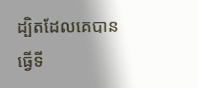ដ្បិតដែលគេបានធ្វើទី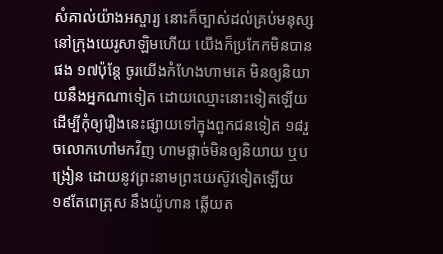សំគាល់យ៉ាងអស្ចារ្យ នោះក៏ច្បាស់ដល់គ្រប់មនុស្សនៅក្រុងយេរូសាឡិមហើយ យើងក៏ប្រកែកមិនបានផង ១៧ប៉ុន្តែ ចូរយើងកំហែងហាមគេ មិនឲ្យនិយាយនឹងអ្នកណាទៀត ដោយឈ្មោះនោះទៀតឡើយ ដើម្បីកុំឲ្យរឿងនេះផ្សាយទៅក្នុងពួកជនទៀត ១៨រួចលោកហៅមកវិញ ហាមផ្តាច់មិនឲ្យនិយាយ ឬបង្រៀន ដោយនូវព្រះនាមព្រះយេស៊ូវទៀតឡើយ ១៩តែពេត្រុស នឹងយ៉ូហាន ឆ្លើយត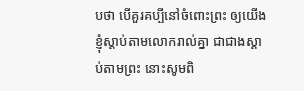បថា បើគួរគប្បីនៅចំពោះព្រះ ឲ្យយើងខ្ញុំស្តាប់តាមលោករាល់គ្នា ជាជាងស្តាប់តាមព្រះ នោះសូមពិ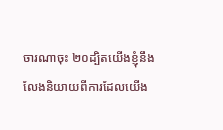ចារណាចុះ ២០ដ្បិតយើងខ្ញុំនឹងលែងនិយាយពីការដែលយើង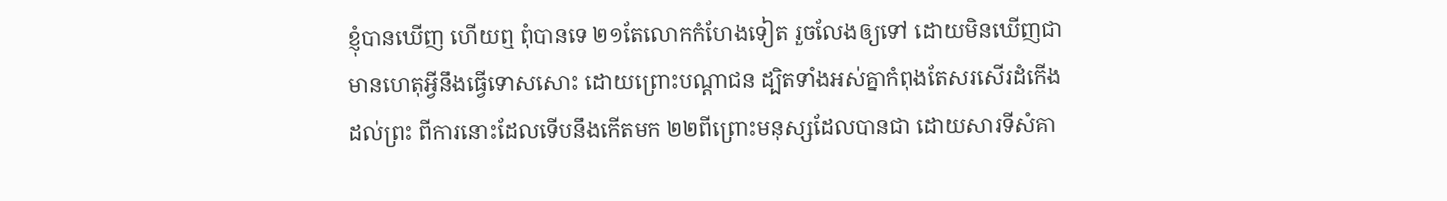ខ្ញុំបានឃើញ ហើយឮ ពុំបានទេ ២១តែលោកកំហែងទៀត រួចលែងឲ្យទៅ ដោយមិនឃើញជាមានហេតុអ្វីនឹងធ្វើទោសសោះ ដោយព្រោះបណ្តាជន ដ្បិតទាំងអស់គ្នាកំពុងតែសរសើរដំកើងដល់ព្រះ ពីការនោះដែលទើបនឹងកើតមក ២២ពីព្រោះមនុស្សដែលបានជា ដោយសារទីសំគា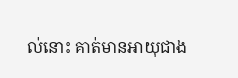ល់នោះ គាត់មានអាយុជាង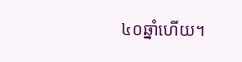៤០ឆ្នាំហើយ។